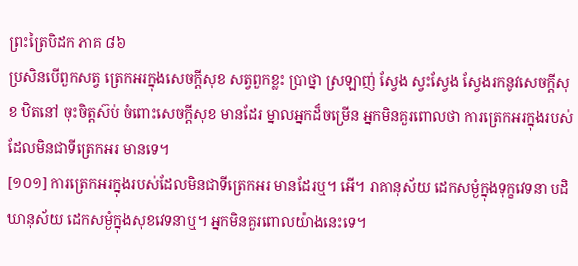ព្រះត្រៃបិដក ភាគ ៨៦
ប្រសិនបើពួកសត្វ ត្រេកអរក្នុងសេចក្តីសុខ សត្វពួកខ្លះ បា្រថ្នា ស្រឡាញ់ ស្វែង ស្វះស្វែង ស្វែងរកនូវសេចក្តីសុខ ឋិតនៅ ចុះចិត្តស៊ប់ ចំពោះសេចក្តីសុខ មានដែរ ម្នាលអ្នកដ៏ចម្រើន អ្នកមិនគួរពោលថា ការត្រេកអរក្នុងរបស់ដែលមិនជាទីត្រេកអរ មានទេ។
[១០១] ការត្រេកអរក្នុងរបស់ដែលមិនជាទីត្រេកអរ មានដែរឬ។ អើ។ រាគានុស័យ ដេកសម្ងំក្នុងទុក្ខវេទនា បដិឃានុស័យ ដេកសម្ងំក្នុងសុខវេទនាឬ។ អ្នកមិនគួរពោលយ៉ាងនេះទេ។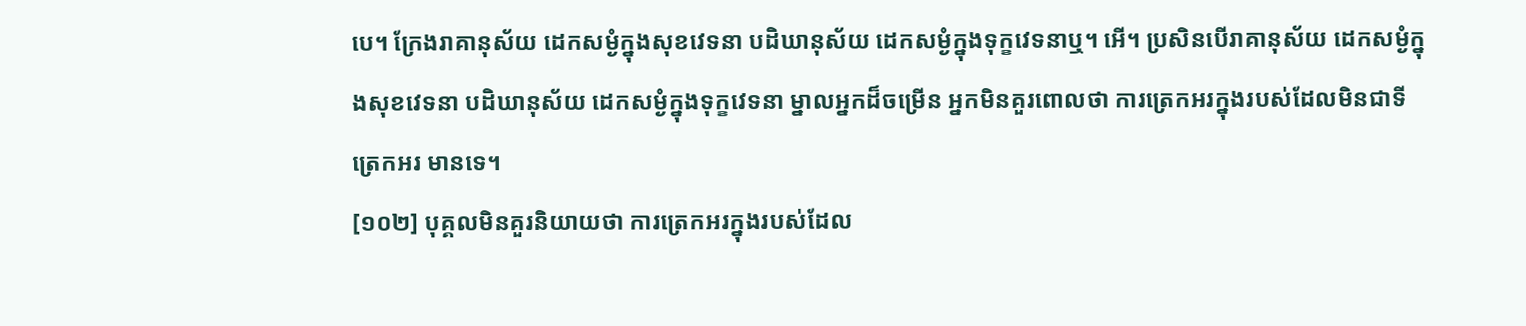បេ។ ក្រែងរាគានុស័យ ដេកសម្ងំក្នុងសុខវេទនា បដិឃានុស័យ ដេកសម្ងំក្នុងទុក្ខវេទនាឬ។ អើ។ ប្រសិនបើរាគានុស័យ ដេកសម្ងំក្នុងសុខវេទនា បដិឃានុស័យ ដេកសម្ងំក្នុងទុក្ខវេទនា ម្នាលអ្នកដ៏ចម្រើន អ្នកមិនគួរពោលថា ការត្រេកអរក្នុងរបស់ដែលមិនជាទីត្រេកអរ មានទេ។
[១០២] បុគ្គលមិនគួរនិយាយថា ការត្រេកអរក្នុងរបស់ដែល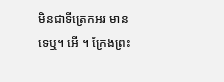មិនជាទីត្រេកអរ មានទេឬ។ អើ ។ ក្រែងព្រះ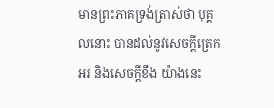មានព្រះភាគទ្រង់ត្រាស់ថា បុគ្គលនោះ បានដល់នូវសេចក្តីត្រេកអរ និងសេចក្តីខឹង យ៉ាងនេះ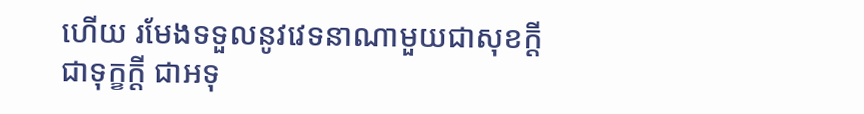ហើយ រមែងទទួលនូវវេទនាណាមួយជាសុខក្តី ជាទុក្ខក្តី ជាអទុ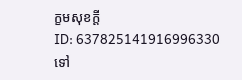ក្ខមសុខក្តី
ID: 637825141916996330
ទៅ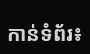កាន់ទំព័រ៖